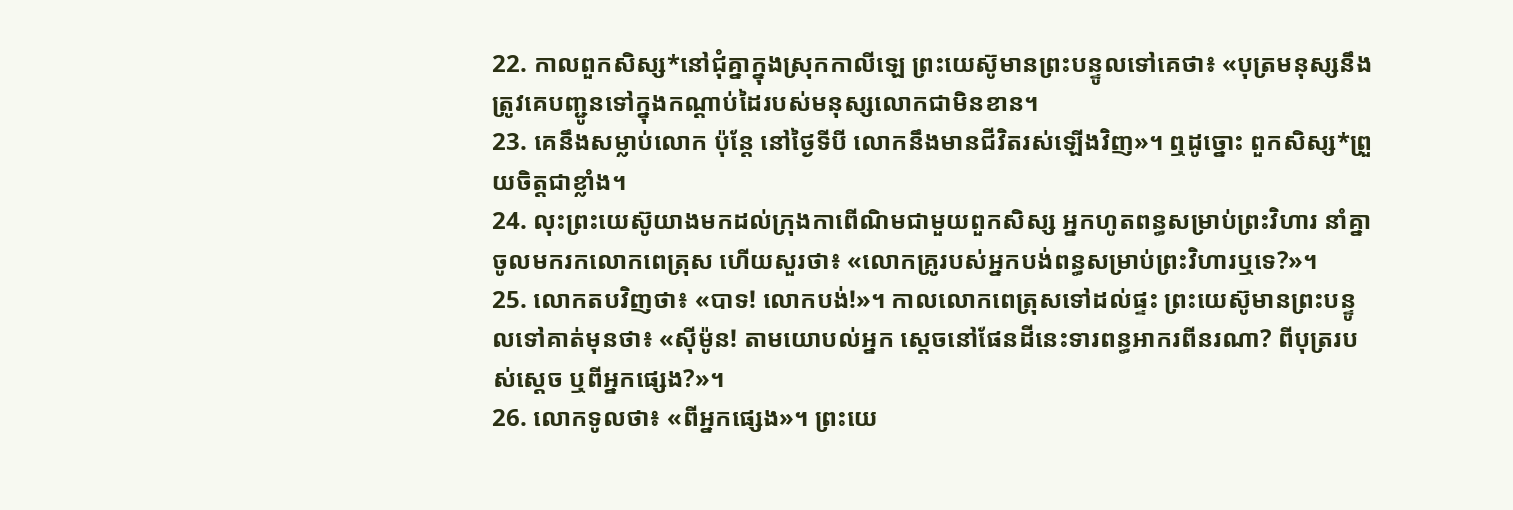22. កាលពួកសិស្ស*នៅជុំគ្នាក្នុងស្រុកកាលីឡេ ព្រះយេស៊ូមានព្រះបន្ទូលទៅគេថា៖ «បុត្រមនុស្សនឹងត្រូវគេបញ្ជូនទៅក្នុងកណ្ដាប់ដៃរបស់មនុស្សលោកជាមិនខាន។
23. គេនឹងសម្លាប់លោក ប៉ុន្តែ នៅថ្ងៃទីបី លោកនឹងមានជីវិតរស់ឡើងវិញ»។ ឮដូច្នោះ ពួកសិស្ស*ព្រួយចិត្តជាខ្លាំង។
24. លុះព្រះយេស៊ូយាងមកដល់ក្រុងកាពើណិមជាមួយពួកសិស្ស អ្នកហូតពន្ធសម្រាប់ព្រះវិហារ នាំគ្នាចូលមករកលោកពេត្រុស ហើយសួរថា៖ «លោកគ្រូរបស់អ្នកបង់ពន្ធសម្រាប់ព្រះវិហារឬទេ?»។
25. លោកតបវិញថា៖ «បាទ! លោកបង់!»។ កាលលោកពេត្រុសទៅដល់ផ្ទះ ព្រះយេស៊ូមានព្រះបន្ទូលទៅគាត់មុនថា៖ «ស៊ីម៉ូន! តាមយោបល់អ្នក ស្ដេចនៅផែនដីនេះទារពន្ធអាករពីនរណា? ពីបុត្ររបស់ស្ដេច ឬពីអ្នកផ្សេង?»។
26. លោកទូលថា៖ «ពីអ្នកផ្សេង»។ ព្រះយេ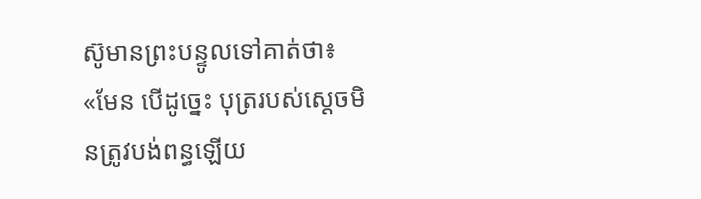ស៊ូមានព្រះបន្ទូលទៅគាត់ថា៖ «មែន បើដូច្នេះ បុត្ររបស់ស្ដេចមិនត្រូវបង់ពន្ធឡើយ